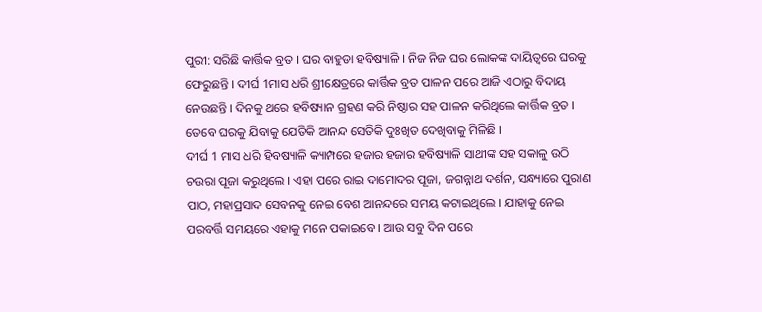ପୁରୀ: ସରିଛି କାର୍ତ୍ତିକ ବ୍ରତ । ଘର ବାହୁଡା ହବିଷ୍ୟାଳି । ନିଜ ନିଜ ଘର ଲୋକଙ୍କ ଦାୟିତ୍ବରେ ଘରକୁ ଫେରୁଛନ୍ତି । ଦୀର୍ଘ 1ମାସ ଧରି ଶ୍ରୀକ୍ଷେତ୍ରରେ କାର୍ତ୍ତିକ ବ୍ରତ ପାଳନ ପରେ ଆଜି ଏଠାରୁ ବିଦାୟ ନେଉଛନ୍ତି । ଦିନକୁ ଥରେ ହବିଷ୍ୟାନ ଗ୍ରହଣ କରି ନିଷ୍ଠାର ସହ ପାଳନ କରିଥିଲେ କାର୍ତ୍ତିକ ବ୍ରତ । ତେବେ ଘରକୁ ଯିବାକୁ ଯେତିକି ଆନନ୍ଦ ସେତିକି ଦୁଃଖିତ ଦେଖିବାକୁ ମିଳିଛି ।
ଦୀର୍ଘ 1 ମାସ ଧରି ହିବଷ୍ୟାଳି କ୍ୟାମ୍ପରେ ହଜାର ହଜାର ହବିଷ୍ୟାଳି ସାଥୀଙ୍କ ସହ ସକାଳୁ ଉଠି ଚଉରା ପୂଜା କରୁଥିଲେ । ଏହା ପରେ ରାଇ ଦାମୋଦର ପୂଜା, ଜଗନ୍ନାଥ ଦର୍ଶନ, ସନ୍ଧ୍ୟାରେ ପୁରାଣ ପାଠ, ମହାପ୍ରସାଦ ସେବନକୁ ନେଇ ବେଶ ଆନନ୍ଦରେ ସମୟ କଟାଇଥିଲେ । ଯାହାକୁ ନେଇ ପରବର୍ତ୍ତି ସମୟରେ ଏହାକୁ ମନେ ପକାଇବେ । ଆଉ ସବୁ ଦିନ ପରେ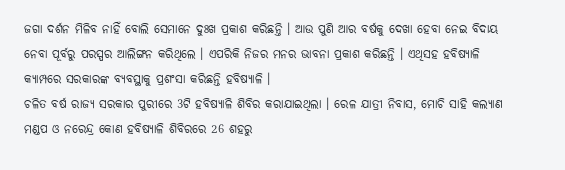ଜଗା ଦର୍ଶନ ମିଳିବ ନାହିଁ ବୋଲି ସେମାନେ ଦୁଃଖ ପ୍ରକାଶ କରିଛନ୍ତି । ଆଉ ପୁଣି ଆର ବର୍ଷକୁ ଦେଖା ହେବା ନେଇ ବିଦାୟ ନେବା ପୂର୍ବରୁ ପରସ୍ପର ଆଲିଙ୍ଗନ କରିଥିଲେ । ଏପରିକି ନିଜର ମନର ଭାବନା ପ୍ରକାଶ କରିଛନ୍ତି । ଏଥିସହ ହବିଷ୍ୟାଳି କ୍ୟାମ୍ପରେ ସରକାରଙ୍କ ବ୍ୟବସ୍ଥାକୁ ପ୍ରଶଂସା କରିଛନ୍ତି ହବିଷ୍ୟାଳି ।
ଚଳିତ ବର୍ଷ ରାଜ୍ୟ ସରକାର ପୁରୀରେ 3ଟି ହବିଷ୍ୟାଳି ଶିବିର କରାଯାଇଥିଲା । ରେଳ ଯାତ୍ରୀ ନିବାସ, ମୋଚି ସାହି କଲ୍ୟାଣ ମଣ୍ଡପ ଓ ନରେନ୍ଦ୍ର କୋଣ ହବିଷ୍ୟାଳି ଶିବିରରେ 26 ଶହରୁ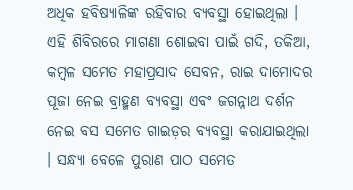ଅଧିକ ହବିଷ୍ୟାଳିଙ୍କ ରହିବାର ବ୍ୟବସ୍ଥା ହୋଇଥିଲା । ଏହି ଶିବିରରେ ମାଗଣା ଶୋଇବା ପାଇଁ ଗଦି, ତକିଆ, କମ୍ବଳ ସମେତ ମହାପ୍ରସାଦ ସେବନ, ରାଇ ଦାମୋଦର ପୂଜା ନେଇ ବ୍ରାହ୍ମଣ ବ୍ୟବସ୍ଥା ଏବଂ ଜଗନ୍ନାଥ ଦର୍ଶନ ନେଇ ବସ ସମେତ ଗାଇଡ଼ର ବ୍ୟବସ୍ଥା କରାଯାଇଥିଲା । ସନ୍ଧ୍ୟା ବେଳେ ପୁରାଣ ପାଠ ସମେତ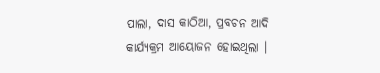ପାଲା, ଦାସ କାଠିଆ, ପ୍ରବଚନ ଆଦି କାର୍ଯ୍ୟକ୍ରମ ଆୟୋଜନ ହୋଇଥିଲା ।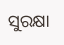ସୁରକ୍ଷା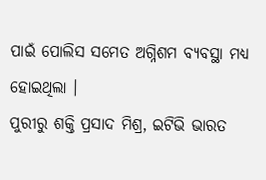ପାଇଁ ପୋଲିସ ସମେତ ଅଗ୍ନିଶମ ବ୍ୟବସ୍ଥା ମଧ୍ୟ ହୋଇଥିଲା ।
ପୁରୀରୁ ଶକ୍ତି ପ୍ରସାଦ ମିଶ୍ର, ଇଟିଭି ଭାରତ